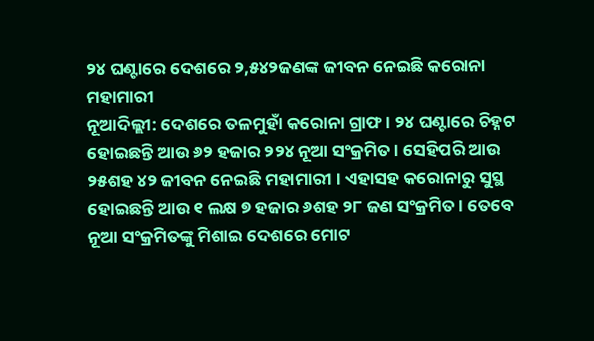୨୪ ଘଣ୍ଟାରେ ଦେଶରେ ୨,୫୪୨ଜଣଙ୍କ ଜୀବନ ନେଇଛି କରୋନା ମହାମାରୀ
ନୂଆଦିଲ୍ଲୀ: ଦେଶରେ ତଳମୁହାଁ କରୋନା ଗ୍ରାଫ । ୨୪ ଘଣ୍ଟାରେ ଚିହ୍ନଟ ହୋଇଛନ୍ତି ଆଉ ୬୨ ହଜାର ୨୨୪ ନୂଆ ସଂକ୍ରମିତ । ସେହିପରି ଆଉ ୨୫ଶହ ୪୨ ଜୀବନ ନେଇଛି ମହାମାରୀ । ଏହାସହ କରୋନାରୁ ସୁସ୍ଥ ହୋଇଛନ୍ତି ଆଉ ୧ ଲକ୍ଷ ୭ ହଜାର ୬ଶହ ୨୮ ଜଣ ସଂକ୍ରମିତ । ତେବେ ନୂଆ ସଂକ୍ରମିତଙ୍କୁ ମିଶାଇ ଦେଶରେ ମୋଟ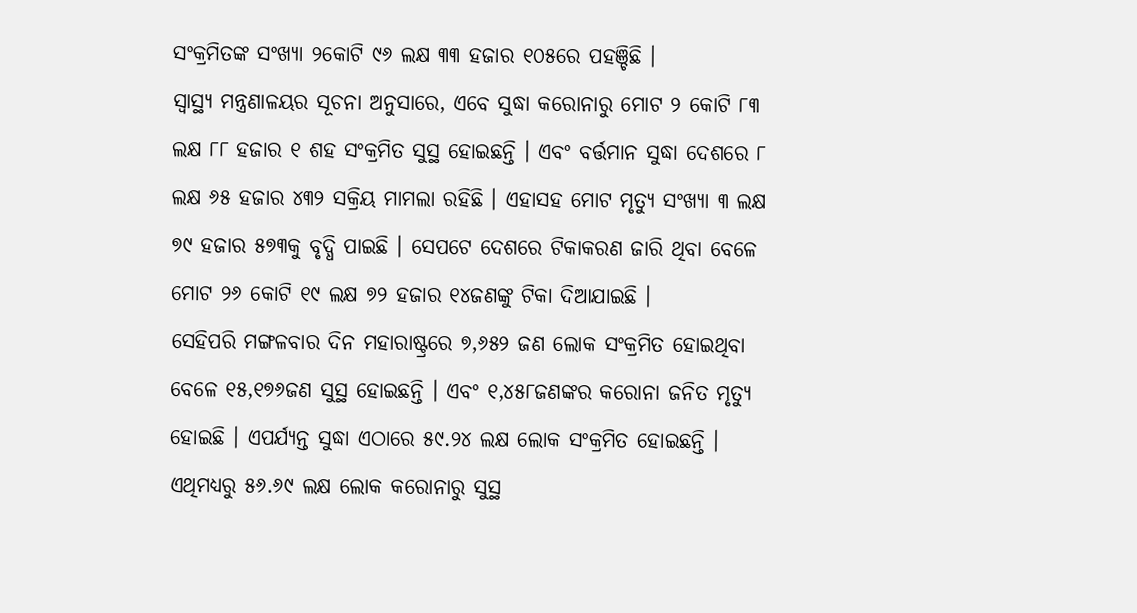ସଂକ୍ରମିତଙ୍କ ସଂଖ୍ୟା ୨କୋଟି ୯୬ ଲକ୍ଷ ୩୩ ହଜାର ୧୦୫ରେ ପହଞ୍ଚିଛି ।
ସ୍ୱାସ୍ଥ୍ୟ ମନ୍ତ୍ରଣାଳୟର ସୂଚନା ଅନୁସାରେ, ଏବେ ସୁଦ୍ଧା କରୋନାରୁ ମୋଟ ୨ କୋଟି ୮୩ ଲକ୍ଷ ୮୮ ହଜାର ୧ ଶହ ସଂକ୍ରମିତ ସୁସ୍ଥ ହୋଇଛନ୍ତି । ଏବଂ ବର୍ତ୍ତମାନ ସୁଦ୍ଧା ଦେଶରେ ୮ ଲକ୍ଷ ୬୫ ହଜାର ୪୩୨ ସକ୍ରିୟ ମାମଲା ରହିଛି । ଏହାସହ ମୋଟ ମୃତ୍ୟୁ ସଂଖ୍ୟା ୩ ଲକ୍ଷ ୭୯ ହଜାର ୫୭୩କୁ ବୃଦ୍ଧି ପାଇଛି । ସେପଟେ ଦେଶରେ ଟିକାକରଣ ଜାରି ଥିବା ବେଳେ ମୋଟ ୨୬ କୋଟି ୧୯ ଲକ୍ଷ ୭୨ ହଜାର ୧୪ଜଣଙ୍କୁ ଟିକା ଦିଆଯାଇଛି ।
ସେହିପରି ମଙ୍ଗଳବାର ଦିନ ମହାରାଷ୍ଟ୍ରରେ ୭,୬୫୨ ଜଣ ଲୋକ ସଂକ୍ରମିତ ହୋଇଥିବା ବେଳେ ୧୫,୧୭୬ଜଣ ସୁସ୍ଥ ହୋଇଛନ୍ତି । ଏବଂ ୧,୪୫୮ଜଣଙ୍କର କରୋନା ଜନିତ ମୃତ୍ୟୁ ହୋଇଛି । ଏପର୍ଯ୍ୟନ୍ତ ସୁଦ୍ଧା ଏଠାରେ ୫୯.୨୪ ଲକ୍ଷ ଲୋକ ସଂକ୍ରମିତ ହୋଇଛନ୍ତି । ଏଥିମଧ୍ୟରୁ ୫୬.୬୯ ଲକ୍ଷ ଲୋକ କରୋନାରୁ ସୁସ୍ଥ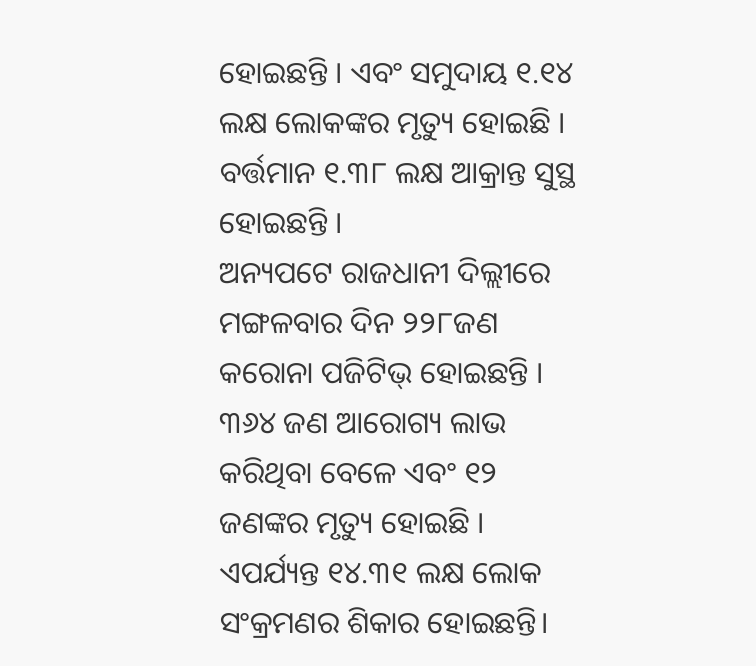ହୋଇଛନ୍ତି । ଏବଂ ସମୁଦାୟ ୧.୧୪ ଲକ୍ଷ ଲୋକଙ୍କର ମୃତ୍ୟୁ ହୋଇଛି । ବର୍ତ୍ତମାନ ୧.୩୮ ଲକ୍ଷ ଆକ୍ରାନ୍ତ ସୁସ୍ଥ ହୋଇଛନ୍ତି ।
ଅନ୍ୟପଟେ ରାଜଧାନୀ ଦିଲ୍ଲୀରେ ମଙ୍ଗଳବାର ଦିନ ୨୨୮ଜଣ କରୋନା ପଜିଟିଭ୍ ହୋଇଛନ୍ତି । ୩୬୪ ଜଣ ଆରୋଗ୍ୟ ଲାଭ କରିଥିବା ବେଳେ ଏବଂ ୧୨ ଜଣଙ୍କର ମୃତ୍ୟୁ ହୋଇଛି । ଏପର୍ଯ୍ୟନ୍ତ ୧୪.୩୧ ଲକ୍ଷ ଲୋକ ସଂକ୍ରମଣର ଶିକାର ହୋଇଛନ୍ତି।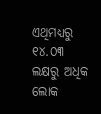ଏଥିମଧ୍ୟରୁ ୧୪.୦୩ ଲକ୍ଷରୁ ଅଧିକ ଲୋକ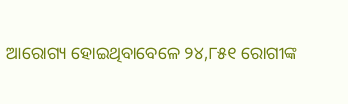ଆରୋଗ୍ୟ ହୋଇଥିବାବେଳେ ୨୪,୮୫୧ ରୋଗୀଙ୍କ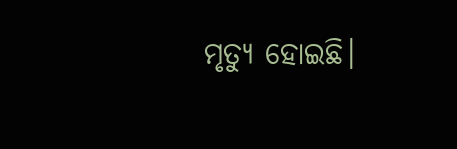ମୃତ୍ୟୁ ହୋଇଛି।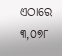ଏଠାରେ ୩,୦୭୮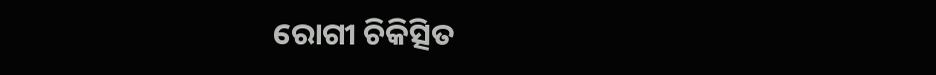ରୋଗୀ ଚିକିତ୍ସିତ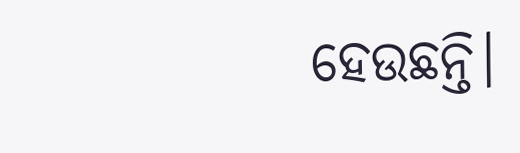ହେଉଛନ୍ତି।